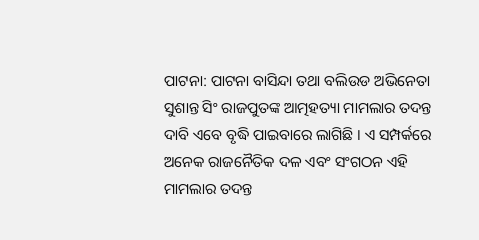ପାଟନା: ପାଟନା ବାସିନ୍ଦା ତଥା ବଲିଉଡ ଅଭିନେତା ସୁଶାନ୍ତ ସିଂ ରାଜପୁତଙ୍କ ଆତ୍ମହତ୍ୟା ମାମଲାର ତଦନ୍ତ ଦାବି ଏବେ ବୃଦ୍ଧି ପାଇବାରେ ଲାଗିଛି । ଏ ସମ୍ପର୍କରେ ଅନେକ ରାଜନୈତିକ ଦଳ ଏବଂ ସଂଗଠନ ଏହି ମାମଲାର ତଦନ୍ତ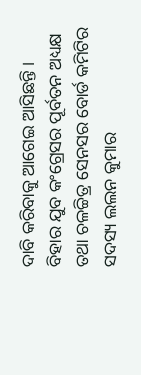ଦାବି କରିବାକୁ ଆଗେଇ ଆସିଛନ୍ତି ।
ବିହାର ଯୁବ କଂଗ୍ରେସର ପୂର୍ବତନ ଅଧ୍ୟକ୍ଷ ତଥା ଚଳଚ୍ଚିତ୍ର ସେନସର ବୋର୍ଡ କମିଟିର ସଦସ୍ୟ ଲଲନ କୁମାର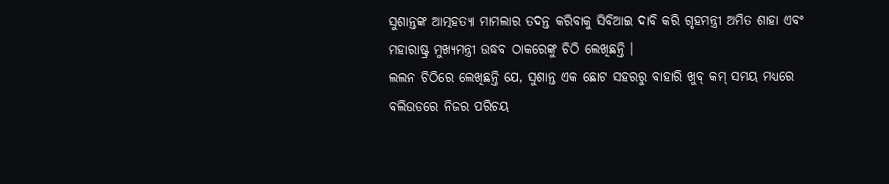ସୁଶାନ୍ତଙ୍କ ଆତ୍ମହତ୍ୟା ମାମଲାର ତଦନ୍ତ କରିବାକୁ ସିବିଆଇ ଦାବି କରି ଗୃହମନ୍ତ୍ରୀ ଅମିତ ଶାହା ଏବଂ ମହାରାଷ୍ଟ୍ର ମୁଖ୍ୟମନ୍ତ୍ରୀ ଉଦ୍ଧବ ଠାକରେଙ୍କୁ ଚିଠି ଲେଖିଛନ୍ତି ।
ଲଲନ ଚିଠିରେ ଲେଖିଛନ୍ତି ଯେ, ସୁଶାନ୍ତ ଏକ ଛୋଟ ସହରରୁ ବାହାରି ଖୁବ୍ କମ୍ ସମୟ ମଧ୍ୟରେ ବଲିଉଡରେ ନିଜର ପରିଚୟ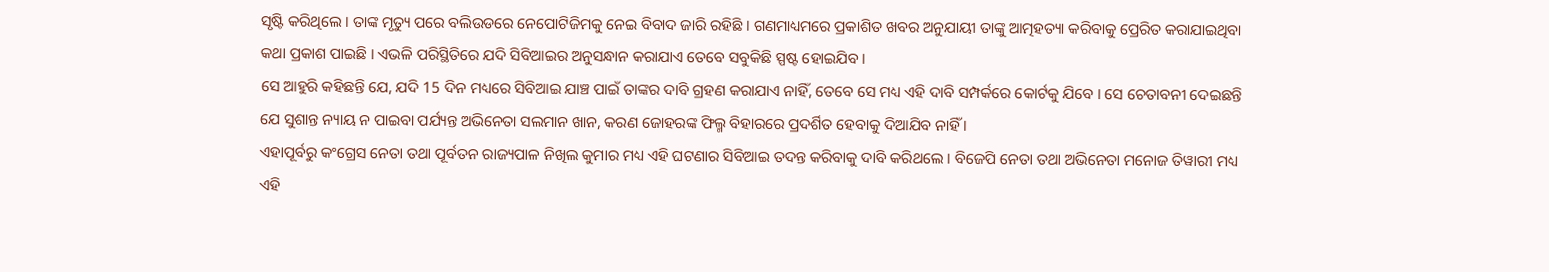ସୃଷ୍ଟି କରିଥିଲେ । ତାଙ୍କ ମୃତ୍ୟୁ ପରେ ବଲିଉଡରେ ନେପୋଟିଜିମକୁ ନେଇ ବିବାଦ ଜାରି ରହିଛି । ଗଣମାଧ୍ୟମରେ ପ୍ରକାଶିତ ଖବର ଅନୁଯାୟୀ ତାଙ୍କୁ ଆତ୍ମହତ୍ୟା କରିବାକୁ ପ୍ରେରିତ କରାଯାଇଥିବା କଥା ପ୍ରକାଶ ପାଇଛି । ଏଭଳି ପରିସ୍ଥିତିରେ ଯଦି ସିବିଆଇର ଅନୁସନ୍ଧାନ କରାଯାଏ ତେବେ ସବୁକିଛି ସ୍ପଷ୍ଟ ହୋଇଯିବ ।
ସେ ଆହୁରି କହିଛନ୍ତି ଯେ, ଯଦି 15 ଦିନ ମଧ୍ୟରେ ସିବିଆଇ ଯାଞ୍ଚ ପାଇଁ ତାଙ୍କର ଦାବି ଗ୍ରହଣ କରାଯାଏ ନାହିଁ, ତେବେ ସେ ମଧ୍ୟ ଏହି ଦାବି ସମ୍ପର୍କରେ କୋର୍ଟକୁ ଯିବେ । ସେ ଚେତାବନୀ ଦେଇଛନ୍ତି ଯେ ସୁଶାନ୍ତ ନ୍ୟାୟ ନ ପାଇବା ପର୍ଯ୍ୟନ୍ତ ଅଭିନେତା ସଲମାନ ଖାନ, କରଣ ଜୋହରଙ୍କ ଫିଲ୍ମ ବିହାରରେ ପ୍ରଦର୍ଶିତ ହେବାକୁ ଦିଆଯିବ ନାହିଁ ।
ଏହାପୂର୍ବରୁ କଂଗ୍ରେସ ନେତା ତଥା ପୂର୍ବତନ ରାଜ୍ୟପାଳ ନିଖିଲ କୁମାର ମଧ୍ୟ ଏହି ଘଟଣାର ସିବିଆଇ ତଦନ୍ତ କରିବାକୁ ଦାବି କରିଥଲେ । ବିଜେପି ନେତା ତଥା ଅଭିନେତା ମନୋଜ ତିୱାରୀ ମଧ୍ୟ ଏହି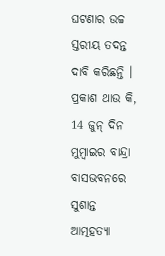ଘଟଣାର ଉଚ୍ଚ ସ୍ତରୀୟ ତଦନ୍ତ ଦାବି କରିଛନ୍ତି ।
ପ୍ରକାଶ ଥାଉ କି, 14 ଜୁନ୍ ଦିନ ମୁମ୍ବାଇର ବାନ୍ଦ୍ରା ବାସଭବନରେ ସୁଶାନ୍ତ ଆତ୍ମହତ୍ୟା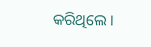କରିଥିଲେ ।